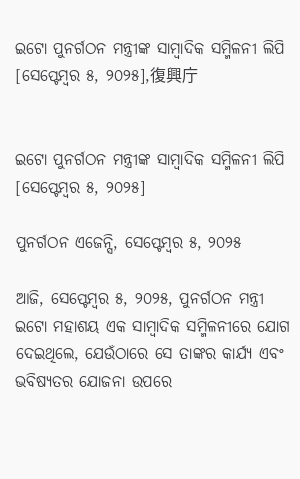ଇଟୋ ପୁନର୍ଗଠନ ମନ୍ତ୍ରୀଙ୍କ ସାମ୍ବାଦିକ ସମ୍ମିଳନୀ ଲିପି [ସେପ୍ଟେମ୍ବର ୫, ୨୦୨୫],復興庁


ଇଟୋ ପୁନର୍ଗଠନ ମନ୍ତ୍ରୀଙ୍କ ସାମ୍ବାଦିକ ସମ୍ମିଳନୀ ଲିପି [ସେପ୍ଟେମ୍ବର ୫, ୨୦୨୫]

ପୁନର୍ଗଠନ ଏଜେନ୍ସି, ସେପ୍ଟେମ୍ବର ୫, ୨୦୨୫

ଆଜି, ସେପ୍ଟେମ୍ବର ୫, ୨୦୨୫, ପୁନର୍ଗଠନ ମନ୍ତ୍ରୀ ଇଟୋ ମହାଶୟ ଏକ ସାମ୍ବାଦିକ ସମ୍ମିଳନୀରେ ଯୋଗ ଦେଇଥିଲେ, ଯେଉଁଠାରେ ସେ ତାଙ୍କର କାର୍ଯ୍ୟ ଏବଂ ଭବିଷ୍ୟତର ଯୋଜନା ଉପରେ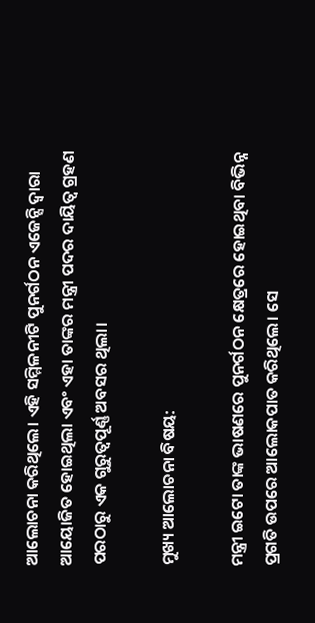ଆଲୋଚନା କରିଥିଲେ। ଏହି ସମ୍ମିଳନୀଟି ପୁନର୍ଗଠନ ଏଜେନ୍ସି ଦ୍ୱାରା ଆୟୋଜିତ ହୋଇଥିଲା ଏବଂ ଏହା ତାଙ୍କର ମନ୍ତ୍ରୀ ପଦର ଦାୟିତ୍ୱ ଗ୍ରହଣ ପରଠାରୁ ଏକ ଗୁରୁତ୍ୱପୂର୍ଣ୍ଣ ଅବସର ଥିଲା।

ମୁଖ୍ୟ ଆଲୋଚନା ବିଷୟ:

ମନ୍ତ୍ରୀ ଇଟୋ ତାଙ୍କ ଭାଷଣରେ ପୁନର୍ଗଠନ କ୍ଷେତ୍ରରେ ହୋଇଥିବା ବିଭିନ୍ନ ପ୍ରଗତି ଉପରେ ଆଲୋକପାତ କରିଥିଲେ। ସେ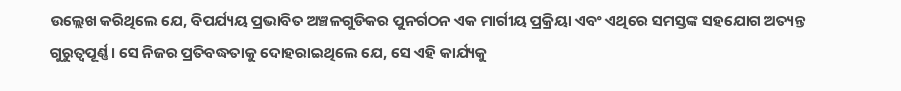ଉଲ୍ଲେଖ କରିଥିଲେ ଯେ, ବିପର୍ଯ୍ୟୟ ପ୍ରଭାବିତ ଅଞ୍ଚଳଗୁଡିକର ପୁନର୍ଗଠନ ଏକ ମାର୍ଗୀୟ ପ୍ରକ୍ରିୟା ଏବଂ ଏଥିରେ ସମସ୍ତଙ୍କ ସହଯୋଗ ଅତ୍ୟନ୍ତ ଗୁରୁତ୍ୱପୂର୍ଣ୍ଣ। ସେ ନିଜର ପ୍ରତିବଦ୍ଧତାକୁ ଦୋହରାଇଥିଲେ ଯେ, ସେ ଏହି କାର୍ଯ୍ୟକୁ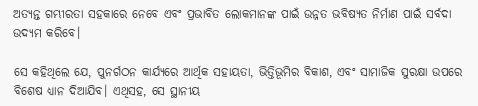ଅତ୍ୟନ୍ତ ଗମ୍ଭୀରତା ସହକାରେ ନେବେ ଏବଂ ପ୍ରଭାବିତ ଲୋକମାନଙ୍କ ପାଇଁ ଉନ୍ନତ ଭବିଷ୍ୟତ ନିର୍ମାଣ ପାଇଁ ସର୍ବଦା ଉଦ୍ୟମ କରିବେ।

ସେ କହିଥିଲେ ଯେ, ପୁନର୍ଗଠନ କାର୍ଯ୍ୟରେ ଆର୍ଥିକ ସହାୟତା, ଭିତ୍ତିଭୂମିର ବିକାଶ, ଏବଂ ସାମାଜିକ ସୁରକ୍ଷା ଉପରେ ବିଶେଷ ଧ୍ୟାନ ଦିଆଯିବ। ଏଥିସହ, ସେ ସ୍ଥାନୀୟ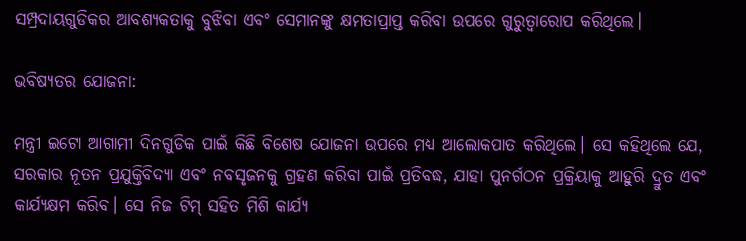ସମ୍ପ୍ରଦାୟଗୁଡିକର ଆବଶ୍ୟକତାକୁ ବୁଝିବା ଏବଂ ସେମାନଙ୍କୁ କ୍ଷମତାପ୍ରାପ୍ତ କରିବା ଉପରେ ଗୁରୁତ୍ୱାରୋପ କରିଥିଲେ।

ଭବିଷ୍ୟତର ଯୋଜନା:

ମନ୍ତ୍ରୀ ଇଟୋ ଆଗାମୀ ଦିନଗୁଡିକ ପାଇଁ କିଛି ବିଶେଷ ଯୋଜନା ଉପରେ ମଧ୍ୟ ଆଲୋକପାତ କରିଥିଲେ। ସେ କହିଥିଲେ ଯେ, ସରକାର ନୂତନ ପ୍ରଯୁକ୍ତିବିଦ୍ୟା ଏବଂ ନବସୃଜନକୁ ଗ୍ରହଣ କରିବା ପାଇଁ ପ୍ରତିବଦ୍ଧ, ଯାହା ପୁନର୍ଗଠନ ପ୍ରକ୍ରିୟାକୁ ଆହୁରି ଦ୍ରୁତ ଏବଂ କାର୍ଯ୍ୟକ୍ଷମ କରିବ। ସେ ନିଜ ଟିମ୍ ସହିତ ମିଶି କାର୍ଯ୍ୟ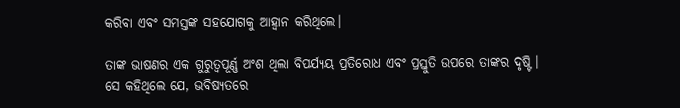କରିବା ଏବଂ ସମସ୍ତଙ୍କ ସହଯୋଗକୁ ଆହ୍ୱାନ କରିଥିଲେ।

ତାଙ୍କ ଭାଷଣର ଏକ ଗୁରୁତ୍ୱପୂର୍ଣ୍ଣ ଅଂଶ ଥିଲା ବିପର୍ଯ୍ୟୟ ପ୍ରତିରୋଧ ଏବଂ ପ୍ରସ୍ତୁତି ଉପରେ ତାଙ୍କର ଦୃଷ୍ଟି। ସେ କହିଥିଲେ ଯେ, ଭବିଷ୍ୟତରେ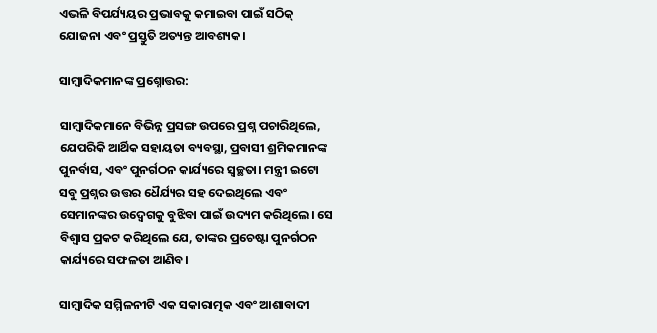ଏଭଳି ବିପର୍ଯ୍ୟୟର ପ୍ରଭାବକୁ କମାଇବା ପାଇଁ ସଠିକ୍ ଯୋଜନା ଏବଂ ପ୍ରସ୍ତୁତି ଅତ୍ୟନ୍ତ ଆବଶ୍ୟକ।

ସାମ୍ବାଦିକମାନଙ୍କ ପ୍ରଶ୍ନୋତ୍ତର:

ସାମ୍ବାଦିକମାନେ ବିଭିନ୍ନ ପ୍ରସଙ୍ଗ ଉପରେ ପ୍ରଶ୍ନ ପଚାରିଥିଲେ, ଯେପରିକି ଆର୍ଥିକ ସହାୟତା ବ୍ୟବସ୍ଥା, ପ୍ରବାସୀ ଶ୍ରମିକମାନଙ୍କ ପୁନର୍ବାସ, ଏବଂ ପୁନର୍ଗଠନ କାର୍ଯ୍ୟରେ ସ୍ୱଚ୍ଛତା। ମନ୍ତ୍ରୀ ଇଟୋ ସବୁ ପ୍ରଶ୍ନର ଉତ୍ତର ଧୈର୍ଯ୍ୟର ସହ ଦେଇଥିଲେ ଏବଂ ସେମାନଙ୍କର ଉଦ୍ବେଗକୁ ବୁଝିବା ପାଇଁ ଉଦ୍ୟମ କରିଥିଲେ। ସେ ବିଶ୍ୱାସ ପ୍ରକଟ କରିଥିଲେ ଯେ, ତାଙ୍କର ପ୍ରଚେଷ୍ଟା ପୁନର୍ଗଠନ କାର୍ଯ୍ୟରେ ସଫଳତା ଆଣିବ।

ସାମ୍ବାଦିକ ସମ୍ମିଳନୀଟି ଏକ ସକାରାତ୍ମକ ଏବଂ ଆଶାବାଦୀ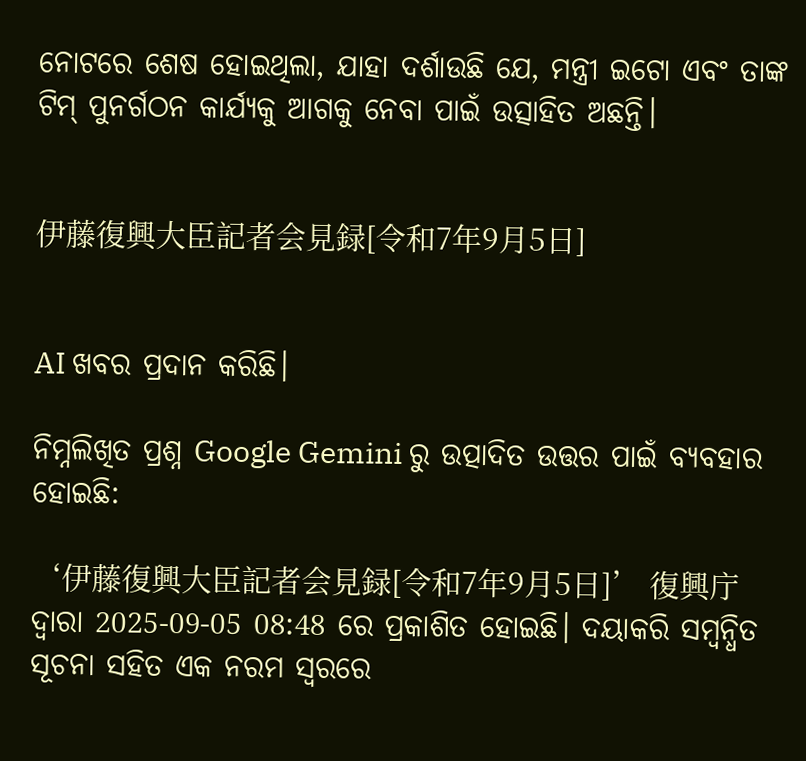ନୋଟରେ ଶେଷ ହୋଇଥିଲା, ଯାହା ଦର୍ଶାଉଛି ଯେ, ମନ୍ତ୍ରୀ ଇଟୋ ଏବଂ ତାଙ୍କ ଟିମ୍ ପୁନର୍ଗଠନ କାର୍ଯ୍ୟକୁ ଆଗକୁ ନେବା ପାଇଁ ଉତ୍ସାହିତ ଅଛନ୍ତି।


伊藤復興大臣記者会見録[令和7年9月5日]


AI ଖବର ପ୍ରଦାନ କରିଛି।

ନିମ୍ନଲିଖିତ ପ୍ରଶ୍ନ Google Gemini ରୁ ଉତ୍ପାଦିତ ଉତ୍ତର ପାଇଁ ବ୍ୟବହାର ହୋଇଛି:

‘伊藤復興大臣記者会見録[令和7年9月5日]’ 復興庁 ଦ୍ୱାରା 2025-09-05 08:48 ରେ ପ୍ରକାଶିତ ହୋଇଛି। ଦୟାକରି ସମ୍ବନ୍ଧିତ ସୂଚନା ସହିତ ଏକ ନରମ ସ୍ୱରରେ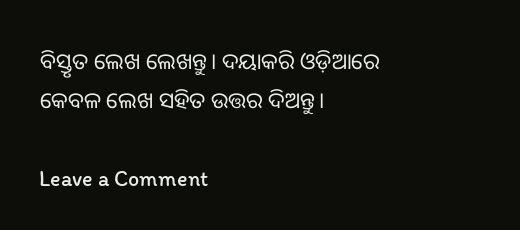ବିସ୍ତୃତ ଲେଖ ଲେଖନ୍ତୁ। ଦୟାକରି ଓଡ଼ିଆରେ କେବଳ ଲେଖ ସହିତ ଉତ୍ତର ଦିଅନ୍ତୁ।

Leave a Comment